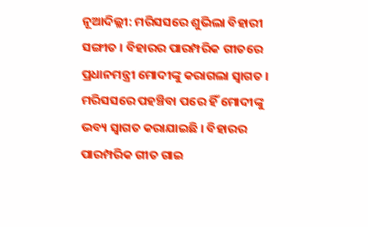ନୂଆଦିଲ୍ଲୀ: ମରିସସରେ ଶୁଭିଲା ବିହାରୀ ସଙ୍ଗୀତ । ବିହାରର ପାରମ୍ପରିକ ଗୀତରେ ପ୍ରଧାନମନ୍ତ୍ରୀ ମୋଦୀଙ୍କୁ କରାଗଲା ସ୍ବାଗତ । ମରିସସରେ ପହଞ୍ଚିବା ପରେ ହିଁ ମୋଦୀଙ୍କୁ ଭବ୍ୟ ସ୍ବାଗତ କରାଯାଇଛି । ବିହାରର ପାରମ୍ପରିକ ଗୀତ ଗାଇ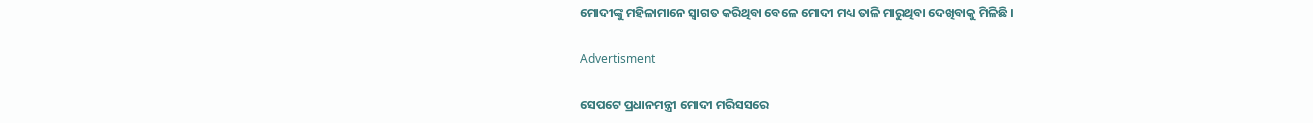ମୋଦୀଙ୍କୁ ମହିଳାମାନେ ସ୍ବାଗତ କରିଥିବା ବେଳେ ମୋଦୀ ମଧ୍ୟ ତାଳି ମାରୁଥିବା ଦେଖିବାକୁ ମିଳିଛି ।

Advertisment

ସେପଟେ ପ୍ରଧାନମନ୍ତ୍ରୀ ମୋଦୀ ମରିସସରେ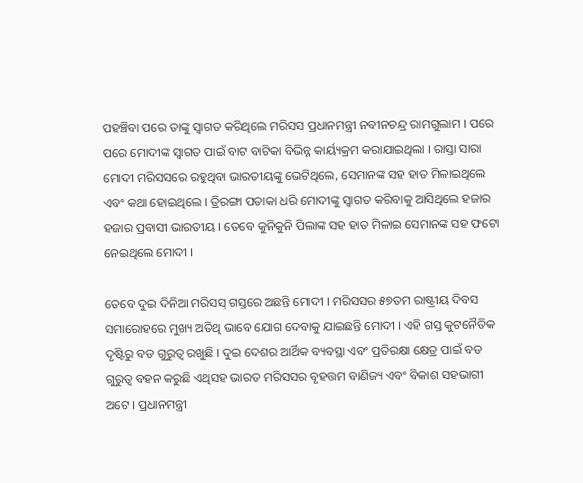ପହଞ୍ଚିବା ପରେ ତାଙ୍କୁ ସ୍ବାଗତ କରିଥିଲେ ମରିସସ ପ୍ରଧାନମନ୍ତ୍ରୀ ନବୀନଚନ୍ଦ୍ର ରାମଗୁଲାମ । ପରେ ପରେ ମୋଦୀଙ୍କ ସ୍ବାଗତ ପାଇଁ ବାଟ ବାଟିକା ବିଭିନ୍ନ କାର୍ୟ୍ୟକ୍ରମ କରାଯାଇଥିଲା । ରାସ୍ତା ସାରା ମୋଦୀ ମରିସସରେ ରହୁଥିବା ଭାରତୀୟଙ୍କୁ ଭେଟିଥିଲେ, ସେମାନଙ୍କ ସହ ହାତ ମିଳାଇଥିଲେ ଏବଂ କଥା ହୋଇଥିଲେ । ତ୍ରିରଙ୍ଗା ପତାକା ଧରି ମୋଦୀଙ୍କୁ ସ୍ବାଗତ କରିବାକୁ ଆସିଥିଲେ ହଜାର ହଜାର ପ୍ରବାସୀ ଭାରତୀୟ । ତେବେ କୁନିକୁନି ପିଲାଙ୍କ ସହ ହାତ ମିଳାଇ ସେମାନଙ୍କ ସହ ଫଟୋ ନେଇଥିଲେ ମୋଦୀ ।

ତେବେ ଦୁଇ ଦିନିଆ ମରିସସ୍ ଗସ୍ତରେ ଅଛନ୍ତି ମୋଦୀ । ମରିସସର ୫୭ତମ ରାଷ୍ଟ୍ରୀୟ ଦିବସ ସମାରୋହରେ ମୁଖ୍ୟ ଅତିଥି ଭାବେ ଯୋଗ ଦେବାକୁ ଯାଇଛନ୍ତି ମୋଦୀ । ଏହି ଗସ୍ତ କୁଟନୈତିକ ଦୃଷ୍ଟିରୁ ବଡ ଗୁରୁତ୍ବ ରଖୁଛି । ଦୁଇ ଦେଶର ଆର୍ଥିକ ବ୍ୟବସ୍ଥା ଏବଂ ପ୍ରତିରକ୍ଷା କ୍ଷେତ୍ର ପାଇଁ ବଡ ଗୁରୁତ୍ବ ବହନ କରୁଛି ଏଥିସହ ଭାରତ ମରିସସର ବୃହତ୍ତମ ବାଣିଜ୍ୟ ଏବଂ ବିକାଶ ସହଭାଗୀ ଅଟେ । ପ୍ରଧାନମନ୍ତ୍ରୀ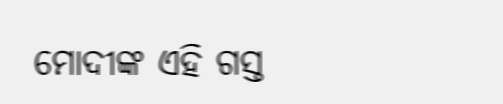ମୋଦୀଙ୍କ ଏହି ଗସ୍ତ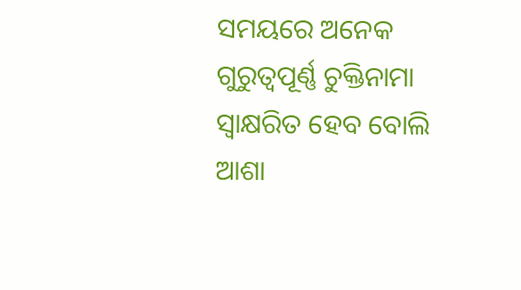ସମୟରେ ଅନେକ ଗୁରୁତ୍ୱପୂର୍ଣ୍ଣ ଚୁକ୍ତିନାମା ସ୍ୱାକ୍ଷରିତ ହେବ ବୋଲି ଆଶା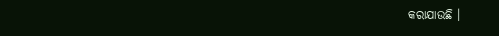କରାଯାଉଛି ।